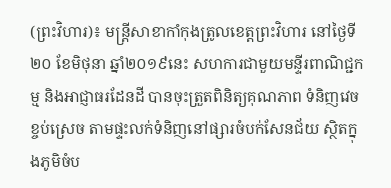(ព្រះវិហារ)៖ មន្រ្តីសាខាកាំកុងត្រូលខេត្តព្រះវិហារ នៅថ្ងៃទី២០ ខែមិថុនា ឆ្នាំ២០១៩នេះ សហការជាមួយមន្ទីរពាណិជ្ជកម្ម និងអាជ្ញាធរដែនដី បានចុះត្រួតពិនិត្យគុណភាព ទំនិញវេចខ្ចប់ស្រេច តាមផ្ទះលក់ទំនិញនៅផ្សារចំបក់សែនជ័យ ស្ថិតក្នុងភូមិចំប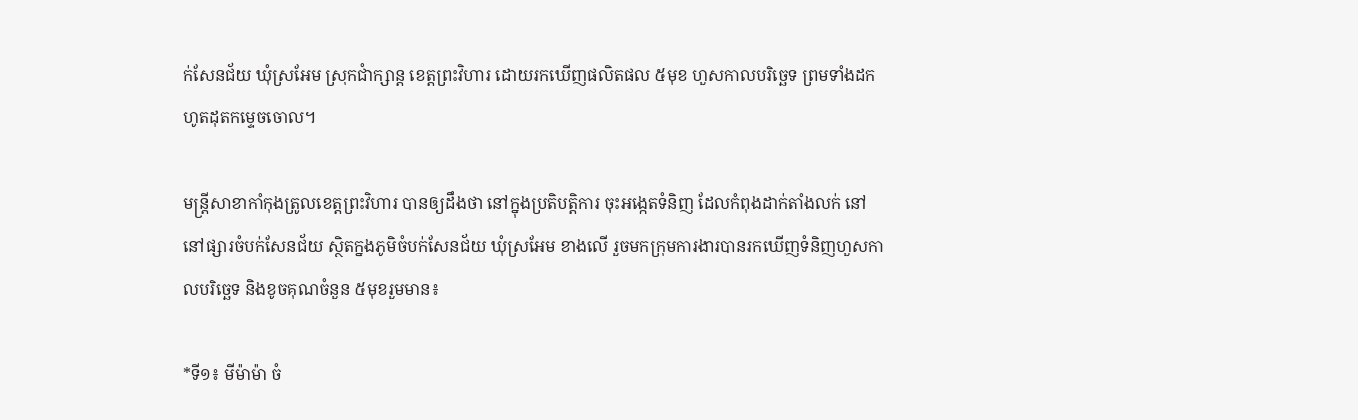ក់សែនជ័យ ឃុំស្រអែម ស្រុកជាំក្សាន្ត ខេត្តព្រះវិហារ ដោយរកឃើញផលិតផល ៥មុខ ហួសកាលបរិច្ឆេទ ព្រមទាំងដកហូតដុតកម្ទេចចោល។

មន្រ្តីសាខាកាំកុងត្រូលខេត្តព្រះវិហារ បានឲ្យដឹងថា នៅក្នុងប្រតិបត្តិការ ចុះអង្កេតទំនិញ ដែលកំពុងដាក់តាំងលក់ នៅនៅផ្សារចំបក់សែនជ័យ ស្ថិតក្នងភូមិចំបក់សែនជ័យ ឃុំស្រអែម ខាងលើ រួចមកក្រុមការងារបានរកឃើញទំនិញហួសកាលបរិច្ឆេទ និងខូចគុណចំនួន ៥មុខរួមមាន៖

*ទី១៖ មីម៉ាម៉ា ចំ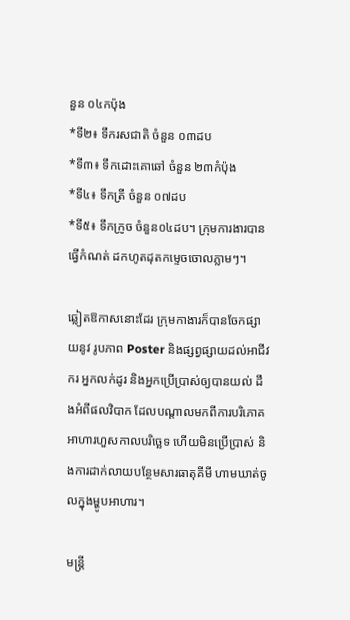នួន ០៤កប៉ុង
*ទី២៖ ទឹករសជាតិ ចំនួន ០៣ដប
*ទី៣៖ ទឹកដោះគោឆៅ ចំនួន ២៣កំប៉ុង
*ទី៤៖ ទឹកត្រី ចំនួន ០៧ដប
*ទី៥៖ ទឹកក្រូច ចំនួន០៤ដប។ ក្រុមការងារបានធ្វើកំណត់ ដកហូតដុតកម្ទេចចោលភ្លាមៗ។

ឆ្លៀតឱកាសនោះដែរ ក្រុមកាងារក៏បានចែកផ្សាយនូវ រូបភាព Poster និងផ្សព្វផ្សាយដល់អាជីវករ អ្នកលក់ដូរ និងអ្នកប្រើប្រាស់ឲ្យបានយល់ ដឹងអំពីផលវិបាក ដែលបណ្តាលមកពីការបរិភោគ អាហារហួសកាលបរិច្ឆេទ ហើយមិនប្រើប្រាស់ និងការដាក់លាយបន្ថែមសារធាតុគីមី ហាមឃាត់ចូលក្នុងម្ហូបអាហារ។

មន្រ្តី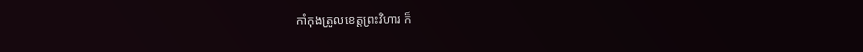កាំកុងត្រូលខេត្តព្រះវិហារ ក៏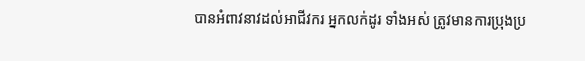បានអំពាវនាវដល់អាជីវករ អ្នកលក់ដូរ ទាំងអស់ ត្រូវមានការប្រុងប្រ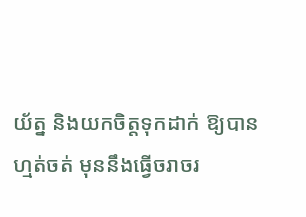យ័ត្ន និងយកចិត្តទុកដាក់ ឱ្យបានហ្មត់ចត់ មុននឹងធ្វើចរាចរ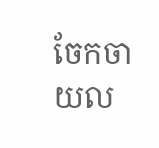ចែកចាយល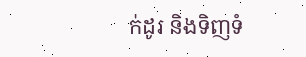ក់ដូរ និងទិញទំ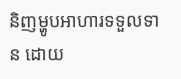និញម្ហូបអាហារទទួលទាន ដោយ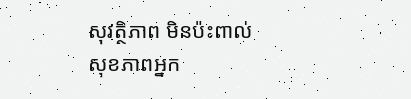សុវត្ថិភាព មិនប៉ះពាល់សុខភាពអ្នក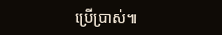ប្រើប្រាស់៕